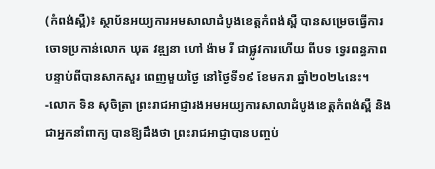(កំពង់ស្ពឺ)៖ ស្ថាប័នអយ្យការអមសាលាដំបូងខេត្តកំពង់ស្ពឺ បានសម្រេចធ្វើការចោទប្រកាន់លោក ឃុត វឌ្ឍនា ហៅ ង៉ាម រី ជាផ្លូវការហើយ ពីបទ ទ្វេរពន្ធភាព បន្ទាប់ពីបានសាកសួរ ពេញមួយថ្ងៃ នៅថ្ងៃទី១៩ ខែមករា ឆ្នាំ២០២៤នេះ។
-លោក ទិន សុចិត្រា ព្រះរាជអាជ្ញារងអមអយ្យការសាលាដំបូងខេត្តកំពង់ស្ពឺ និងជាអ្នកនាំពាក្យ បានឱ្យដឹងថា ព្រះរាជអាជ្ញាបានបញ្ចប់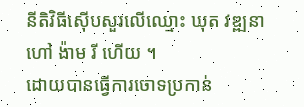នីតិវិធីស៊ើបសួរលើឈ្មោះ ឃុត វឌ្ឍនា ហៅ ង៉ាម រី ហើយ ។
ដោយបានធ្វើការចោទប្រកាន់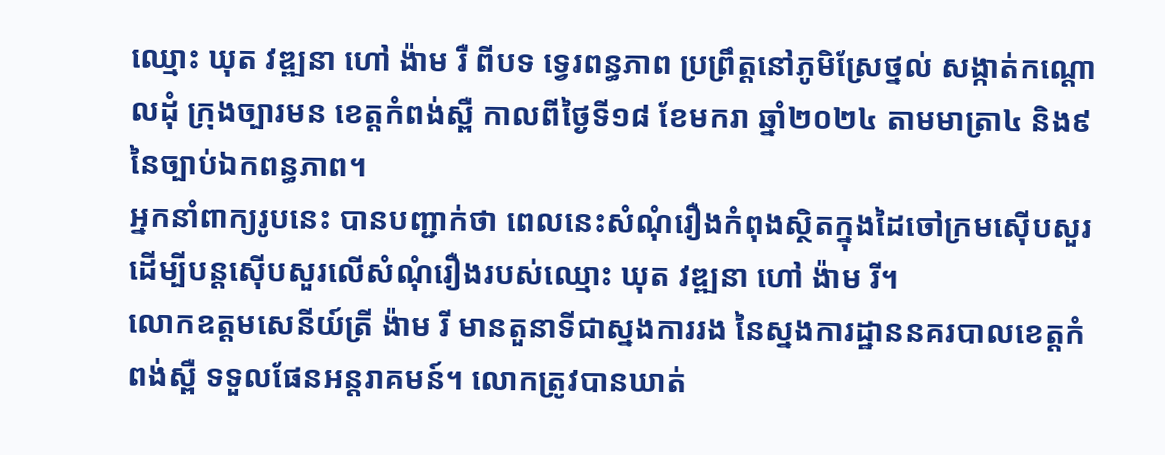ឈ្មោះ ឃុត វឌ្ឍនា ហៅ ង៉ាម រឺ ពីបទ ទ្វេរពន្ធភាព ប្រព្រឹត្តនៅភូមិស្រែថ្នល់ សង្កាត់កណ្តោលដុំ ក្រុងច្បារមន ខេត្តកំពង់ស្ពឺ កាលពីថ្ងៃទី១៨ ខែមករា ឆ្នាំ២០២៤ តាមមាត្រា៤ និង៩ នៃច្បាប់ឯកពន្ធភាព។
អ្នកនាំពាក្យរូបនេះ បានបញ្ជាក់ថា ពេលនេះសំណុំរឿងកំពុងស្ថិតក្នុងដៃចៅក្រមស៊ើបសួរ ដើម្បីបន្តស៊ើបសួរលើសំណុំរឿងរបស់ឈ្មោះ ឃុត វឌ្ឍនា ហៅ ង៉ាម រី។
លោកឧត្តមសេនីយ៍ត្រី ង៉ាម រី មានតួនាទីជាស្នងការរង នៃស្នងការដ្ឋាននគរបាលខេត្តកំពង់ស្ពឺ ទទួលផែនអន្តរាគមន៍។ លោកត្រូវបានឃាត់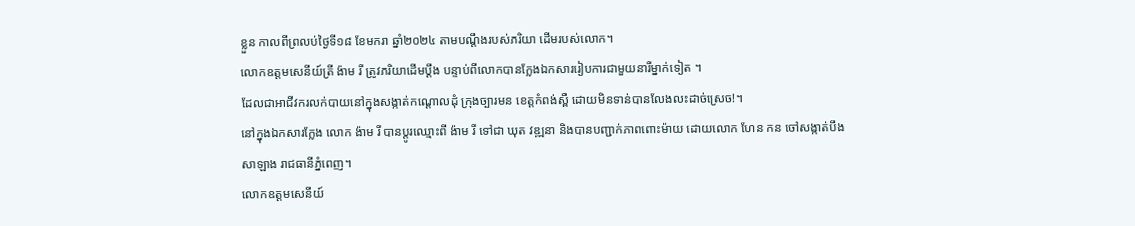ខ្លួន កាលពីព្រលប់ថ្ងៃទី១៨ ខែមករា ឆ្នាំ២០២៤ តាមបណ្តឹងរបស់ភរិយា ដើមរបស់លោក។
លោកឧត្តមសេនីយ៍ត្រី ង៉ាម រី ត្រូវភរិយាដើមប្តឹង បន្ទាប់ពីលោកបានក្លែងឯកសាររៀបការជាមួយនារីម្នាក់ទៀត ។
ដែលជាអាជីវករលក់បាយនៅក្នុងសង្កាត់កណ្តោលដុំ ក្រុងច្បារមន ខេត្តកំពង់ស្ពឺ ដោយមិនទាន់បានលែងលះដាច់ស្រេច!។
នៅក្នុងឯកសារក្លែង លោក ង៉ាម រី បានប្តូរឈ្មោះពី ង៉ាម រី ទៅជា ឃុត វឌ្ឍនា និងបានបញ្ជាក់ភាពពោះម៉ាយ ដោយលោក ហែន កន ចៅសង្កាត់បឹងសាឡាង រាជធានីភ្នំពេញ។
លោកឧត្តមសេនីយ៍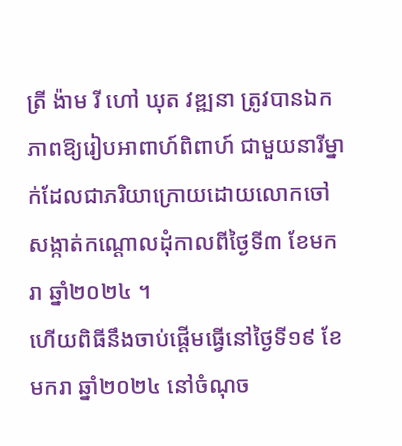ត្រី ង៉ាម រី ហៅ ឃុត វឌ្ឍនា ត្រូវបានឯកភាពឱ្យរៀបអាពាហ៍ពិពាហ៍ ជាមួយនារីម្នាក់ដែលជាភរិយាក្រោយដោយលោកចៅសង្កាត់កណ្តោលដុំកាលពីថ្ងៃទី៣ ខែមករា ឆ្នាំ២០២៤ ។
ហើយពិធីនឹងចាប់ផ្តើមធ្វើនៅថ្ងៃទី១៩ ខែមករា ឆ្នាំ២០២៤ នៅចំណុច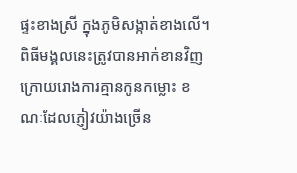ផ្ទះខាងស្រី ក្នុងភូមិសង្កាត់ខាងលើ។
ពិធីមង្គលនេះត្រូវបានអាក់ខានវិញក្រោយរោងការគ្មានកូនកម្លោះ ខណៈដែលភ្ញៀវយ៉ាងច្រើន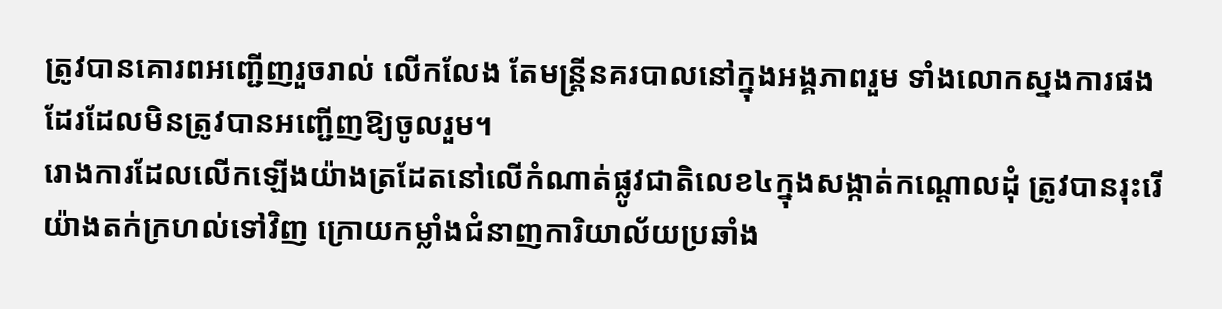ត្រូវបានគោរពអញ្ជើញរួចរាល់ លើកលែង តែមន្ត្រីនគរបាលនៅក្នុងអង្គភាពរួម ទាំងលោកស្នងការផងដែរដែលមិនត្រូវបានអញ្ជើញឱ្យចូលរួម។
រោងការដែលលើកឡើងយ៉ាងត្រដែតនៅលើកំណាត់ផ្លូវជាតិលេខ៤ក្នុងសង្កាត់កណ្តោលដុំ ត្រូវបានរុះរើយ៉ាងតក់ក្រហល់ទៅវិញ ក្រោយកម្លាំងជំនាញការិយាល័យប្រឆាំង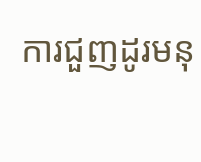ការជួញដូរមនុ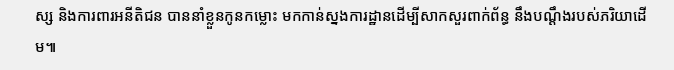ស្ស និងការពារអនីតិជន បាននាំខ្លួនកូនកម្លោះ មកកាន់ស្នងការដ្ឋានដើម្បីសាកសួរពាក់ព័ន្ធ នឹងបណ្តឹងរបស់ភរិយាដើម៕